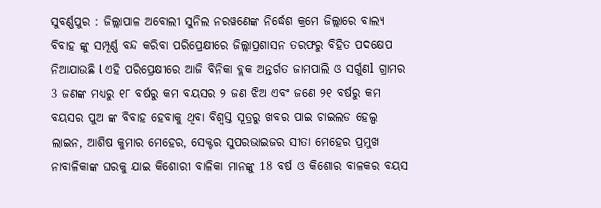ସୁବର୍ଣ୍ଣପୁର : ଜିଲ୍ଲାପାଳ ଅବୋଲୀ ସୁନିଲ ନରୱଣେଙ୍କ ନିର୍ଦ୍ଧେଶ କ୍ରମେ ଜିଲ୍ଲାରେ ବାଲ୍ୟ ବିବାହ ଙ୍କୁ ସମ୍ପୂର୍ଣ୍ଣ ବନ୍ଦ କରିବା ପରିପ୍ରେକ୍ଷୀରେ ଜିଲ୍ଲାପ୍ରଶାସନ ତରଫରୁ ବିହିତ ପଦକ୍ଷେପ ନିଆଯାଉଛି l ଏହି ପରିପ୍ରେକ୍ଷୀରେ ଆଜି ବିନିକା ବ୍ଲକ ଅନ୍ତର୍ଗତ ଜାମପାଲି ଓ ସର୍ଗୁଣl ଗ୍ରାମର 3 ଜଣଙ୍କ ମଧ୍ୟରୁ ୧୮ ବର୍ଷରୁ କମ ବୟସର ୨ ଜଣ ଝିଅ ଏବଂ ଜଣେ ୨୧ ବର୍ଷରୁ କମ ବୟସର ପୁଅ ଙ୍କ ବିବାହ ହେବାକୁ ଥିବା ବିଶ୍ୱସ୍ତ ସୂତ୍ରରୁ ଖବର ପାଇ ଚାଇଲଡ ହେଲ୍ପ ଲାଇନ, ଆଶିଷ କୁମାର ମେହେର, ସେକ୍ଟର ସୁପରଭାଇଜର ସୀତା ମେହେର ପ୍ରମୁଖ ନାବାଳିକାଙ୍କ ଘରକୁ ଯାଇ କିଶୋରୀ ବାଳିକା ମାନଙ୍କୁ 18 ବର୍ଷ ଓ କିଶୋର ବାଳକର ବୟସ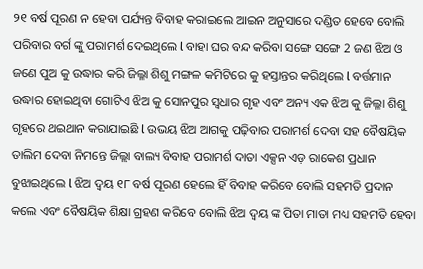୨୧ ବର୍ଷ ପୂରଣ ନ ହେବା ପର୍ଯ୍ୟନ୍ତ ବିବାହ କରାଇଲେ ଆଇନ ଅନୁସାରେ ଦଣ୍ଡିତ ହେବେ ବୋଲି ପରିବାର ବର୍ଗ ଙ୍କୁ ପରାମର୍ଶ ଦେଇଥିଲେ l ବାହା ଘର ବନ୍ଦ କରିବା ସଙ୍ଗେ ସଙ୍ଗେ 2 ଜଣ ଝିଅ ଓ ଜଣେ ପୁଅ କୁ ଉଦ୍ଧାର କରି ଜିଲ୍ଳା ଶିଶୁ ମଙ୍ଗଳ କମିଟିରେ କୁ ହସ୍ତାନ୍ତର କରିଥିଲେ l ବର୍ତ୍ତମାନ ଉଦ୍ଧାର ହୋଇଥିବା ଗୋଟିଏ ଝିଅ କୁ ସୋନପୁର ସ୍ଵଧାର ଗୃହ ଏବଂ ଅନ୍ୟ ଏକ ଝିଅ କୁ ଜିଲ୍ଳା ଶିଶୁ ଗୃହରେ ଥଇଥାନ କରାଯାଇଛି l ଉଭୟ ଝିଅ ଆଗକୁ ପଢ଼ିବାର ପରାମର୍ଶ ଦେବା ସହ ବୈଷୟିକ ତାଲିମ ଦେବା ନିମନ୍ତେ ଜିଲ୍ଲା ବାଲ୍ୟ ବିବାହ ପରାମର୍ଶ ଦାତା ଏକ୍ସନ ଏଡ଼ ରାକେଶ ପ୍ରଧାନ ବୁଝାଇଥିଲେ l ଝିଅ ଦ୍ବୟ ୧୮ ବର୍ଷ ପୂରଣ ହେଲେ ହିଁ ବିବାହ କରିବେ ବୋଲି ସହମତି ପ୍ରଦାନ କଲେ ଏବଂ ବୈଷୟିକ ଶିକ୍ଷା ଗ୍ରହଣ କରିବେ ବୋଲି ଝିଅ ଦ୍ବୟ ଙ୍କ ପିତା ମାତା ମଧ୍ୟ ସହମତି ହେବା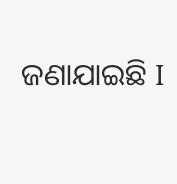ଜଣାଯାଇଛି I